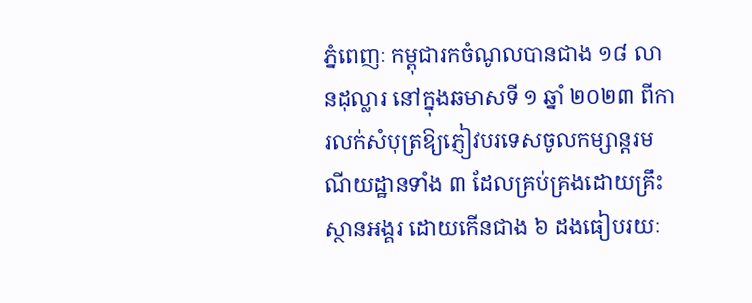ភ្នំពេញៈ កម្ពុជារកចំណូលបានជាង ១៨ លានដុល្លារ នៅក្នុងឆមាសទី ១ ឆ្នាំ ២០២៣ ពីការលក់សំបុត្រឱ្យភ្ញៀវបរទេសចូលកម្សាន្តរមណីយដ្ឋានទាំង ៣ ដែលគ្រប់គ្រងដោយគ្រឹះស្ថានអង្គរ ដោយកើនជាង ៦ ដងធៀបរយៈ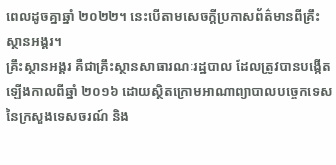ពេលដូចគ្នាឆ្នាំ ២០២២។ នេះបើតាមសេចក្តីប្រកាសព័ត៌មានពីគ្រឹះស្ថានអង្គរ។
គ្រឹះស្ថានអង្គរ គឺជាគ្រឹះស្ថានសាធារណៈរដ្ឋបាល ដែលត្រូវបានបង្កើតឡើងកាលពីឆ្នាំ ២០១៦ ដោយស្ថិតក្រោមអាណាព្យាបាលបច្ចេកទេសនៃក្រសួងទេសចរណ៍ និង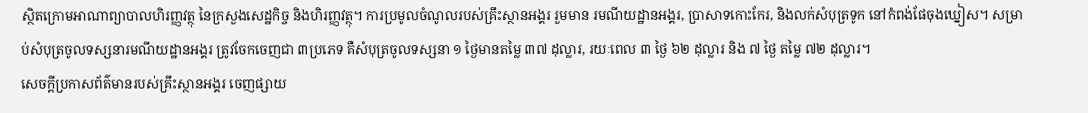ស្ថិតក្រោមអាណាព្យាបាលហិរញ្ញវត្ថុ នៃក្រសួងសេដ្ឋកិច្ច និងហិរញ្ញវត្ថុ។ ការប្រមូលចំណូលរបស់គ្រឹះស្ថានអង្គរ រួមមាន រមណីយដ្ឋានអង្គរ, ប្រាសាទកោះកែរ, និងលក់សំបុត្រទូក នៅកំពង់ផែចុងឃ្នៀស។ សម្រាប់សំបុត្រចូលទស្សនារមណីយដ្ឋានអង្គរ ត្រូវចែកចេញជា ៣ប្រភេទ គឺសំបុត្រចូលទស្សនា ១ ថ្ងៃមានតម្លៃ ៣៧ ដុល្លារ, រយៈពេល ៣ ថ្ងៃ ៦២ ដុល្លារ និង ៧ ថ្ងៃ តម្លៃ ៧២ ដុល្លារ។
សេចក្តីប្រកាសព័ត៌មានរបស់គ្រឹះស្ថានអង្គរ ចេញផ្សាយ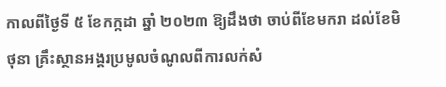កាលពីថ្ងៃទី ៥ ខែកក្កដា ឆ្នាំ ២០២៣ ឱ្យដឹងថា ចាប់ពីខែមករា ដល់ខែមិថុនា គ្រឹះស្ថានអង្គរប្រមូលចំណូលពីការលក់សំ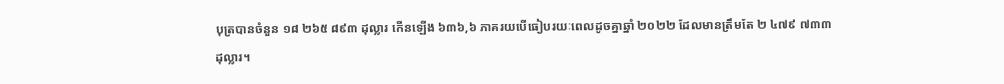បុត្របានចំនួន ១៨ ២៦៥ ៨៩៣ ដុល្លារ កើនឡើង ៦៣៦,៦ ភាគរយបើធៀបរយៈពេលដូចគ្នាឆ្នាំ ២០២២ ដែលមានត្រឹមតែ ២ ៤៧៩ ៧៣៣ ដុល្លារ។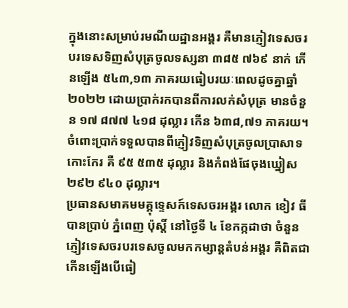ក្នុងនោះសម្រាប់រមណីយដ្ឋានអង្គរ គឺមានភ្ញៀវទេសចរបរទេសទិញសំបុត្រចូលទស្សនា ៣៨៥ ៧៦៩ នាក់ កើនឡើង ៥៤៣,១៣ ភាគរយធៀបរយៈពេលដូចគ្នាឆ្នាំ ២០២២ ដោយប្រាក់រកបានពីការលក់សំបុត្រ មានចំនួន ១៧ ៨៧៧ ៤១៨ ដុល្លារ កើន ៦៣៨,៧១ ភាគរយ។ ចំពោះប្រាក់ទទួលបានពីភ្ញៀវទិញសំបុត្រចូលប្រាសាទកោះកែរ គឺ ៩៥ ៥៣៥ ដុល្លារ និងកំពង់ផែចុងឃ្នៀស ២៩២ ៩៤០ ដុល្លារ។
ប្រធានសមាគមមគ្គុទ្ទេសក៍ទេសចរអង្គរ លោក ខៀវ ធី បានប្រាប់ ភ្នំពេញ ប៉ុស្តិ៍ នៅថ្ងៃទី ៤ ខែកក្កដាថា ចំនួនភ្ញៀវទេសចរបរទេសចូលមកកម្សាន្តតំបន់អង្គរ គឺពិតជាកើនឡើងបើធៀ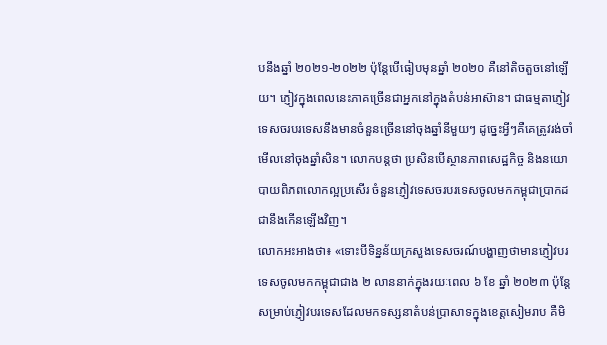បនឹងឆ្នាំ ២០២១-២០២២ ប៉ុន្តែបើធៀបមុនឆ្នាំ ២០២០ គឺនៅតិចតួចនៅឡើយ។ ភ្ញៀវក្នុងពេលនេះភាគច្រើនជាអ្នកនៅក្នុងតំបន់អាស៊ាន។ ជាធម្មតាភ្ញៀវទេសចរបរទេសនឹងមានចំនួនច្រើននៅចុងឆ្នាំនីមួយៗ ដូច្នេះអ្វីៗគឺគេត្រូវរង់ចាំមើលនៅចុងឆ្នាំសិន។ លោកបន្តថា ប្រសិនបើស្ថានភាពសេដ្ឋកិច្ច និងនយោបាយពិភពលោកល្អប្រសើរ ចំនួនភ្ញៀវទេសចរបរទេសចូលមកកម្ពុជាប្រាកដជានឹងកើនឡើងវិញ។
លោកអះអាងថា៖ «ទោះបីទិន្នន័យក្រសួងទេសចរណ៍បង្ហាញថាមានភ្ញៀវបរទេសចូលមកកម្ពុជាជាង ២ លាននាក់ក្នុងរយៈពេល ៦ ខែ ឆ្នាំ ២០២៣ ប៉ុន្តែសម្រាប់ភ្ញៀវបរទេសដែលមកទស្សនាតំបន់ប្រាសាទក្នុងខេត្តសៀមរាប គឺមិ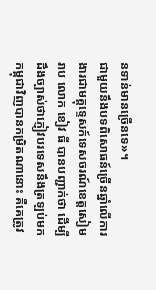នទាន់មានច្រើនទេ»។
ជាមួយនឹងបទពិសោធន៍ច្រើនឆ្នាំលើការងារជាមគ្គុទ្ទេសក៍ទេសចរណ៍ខេត្តសៀមរាប លោក ខៀវ ធី បានបញ្ជាក់ថា ដើម្បីដឹងច្បាស់ថាភ្ញៀវបរទេសនឹងត្រឡប់មកកម្ពុជាវិញបានកម្រិតណានោះ គឺគេត្រូវ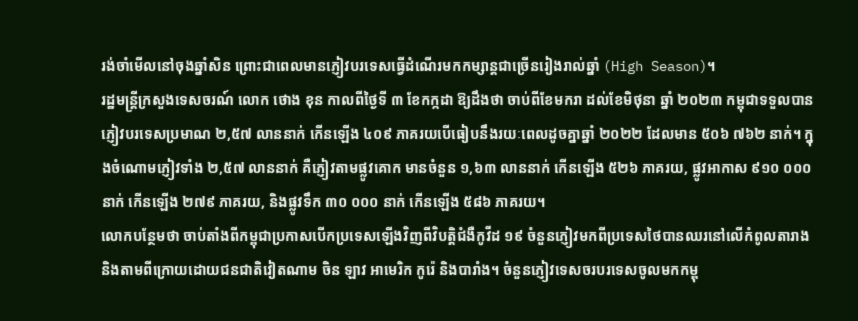រង់ចាំមើលនៅចុងឆ្នាំសិន ព្រោះជាពេលមានភ្ញៀវបរទេសធ្វើដំណើរមកកម្សាន្តជាច្រើនរៀងរាល់ឆ្នាំ (High Season)។
រដ្ឋមន្ត្រីក្រសួងទេសចរណ៍ លោក ថោង ខុន កាលពីថ្ងៃទី ៣ ខែកក្កដា ឱ្យដឹងថា ចាប់ពីខែមករា ដល់ខែមិថុនា ឆ្នាំ ២០២៣ កម្ពុជាទទួលបានភ្ញៀវបរទេសប្រមាណ ២,៥៧ លាននាក់ កើនឡើង ៤០៩ ភាគរយបើធៀបនឹងរយៈពេលដូចគ្នាឆ្នាំ ២០២២ ដែលមាន ៥០៦ ៧៦២ នាក់។ ក្នុងចំណោមភ្ញៀវទាំង ២,៥៧ លាននាក់ គឺភ្ញៀវតាមផ្លូវគោក មានចំនួន ១,៦៣ លាននាក់ កើនឡើង ៥២៦ ភាគរយ, ផ្លូវអាកាស ៩១០ ០០០ នាក់ កើនឡើង ២៧៩ ភាគរយ, និងផ្លូវទឹក ៣០ ០០០ នាក់ កើនឡើង ៥៨៦ ភាគរយ។
លោកបន្ថែមថា ចាប់តាំងពីកម្ពុជាប្រកាសបើកប្រទេសឡើងវិញពីវិបត្តិជំងឺកូវីដ ១៩ ចំនួនភ្ញៀវមកពីប្រទេសថៃបានឈរនៅលើកំពូលតារាង និងតាមពីក្រោយដោយជនជាតិវៀតណាម ចិន ឡាវ អាមេរិក កូរ៉េ និងបារាំង។ ចំនួនភ្ញៀវទេសចរបរទេសចូលមកកម្ពុ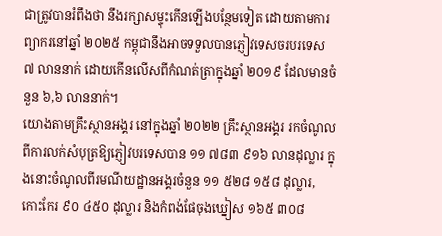ជាត្រូវបានរំពឹងថា នឹងរក្សាសម្ទុះកើនឡើងបន្ថែមទៀត ដោយតាមការព្យាករនៅឆ្នាំ ២០២៥ កម្ពុជានឹងអាចទទួលបានភ្ញៀវទេសចរបរទេស ៧ លាននាក់ ដោយកើនលើសពីកំណត់ត្រាក្នុងឆ្នាំ ២០១៩ ដែលមានចំនួន ៦,៦ លាននាក់។
យោងតាមគ្រឹះស្ថានអង្គរ នៅក្នុងឆ្នាំ ២០២២ គ្រឹះស្ថានអង្គរ រកចំណូលពីការលក់សំបុត្រឱ្យភ្ញៀវបរទេសបាន ១១ ៧៨៣ ៩១៦ លានដុល្លារ ក្នុងនោះចំណូលពីរមណីយដ្ឋានអង្គរចំនួន ១១ ៥២៨ ១៥៨ ដុល្លារ, កោះកែរ ៩០ ៤៥០ ដុល្លារ និងកំពង់ផែចុងឃ្នៀស ១៦៥ ៣០៨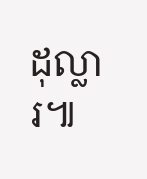ដុល្លារ៕